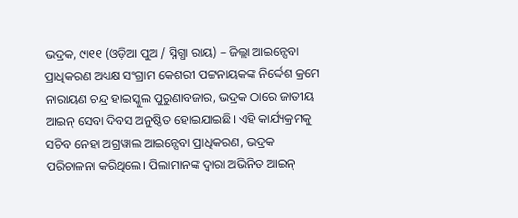ଭଦ୍ରକ, ୯ା୧୧ (ଓଡ଼ିଆ ପୁଅ / ସ୍ନିଗ୍ଧା ରାୟ) – ଜିଲ୍ଲା ଆଇନ୍ସେବା ପ୍ରାଧିକରଣ ଅଧ୍ୟକ୍ଷ ସଂଗ୍ରାମ କେଶରୀ ପଟ୍ଟନାୟକଙ୍କ ନିର୍ଦ୍ଦେଶ କ୍ରମେ ନାରାୟଣ ଚନ୍ଦ୍ର ହାଇସ୍କୁଲ ପୁରୁଣାବଜାର, ଭଦ୍ରକ ଠାରେ ଜାତୀୟ ଆଇନ୍ ସେବା ଦିବସ ଅନୁଷ୍ଠିତ ହୋଇଯାଇଛି। ଏହି କାର୍ଯ୍ୟକ୍ରମକୁ ସଚିବ ନେହା ଅଗ୍ରୱାଲ ଆଇନ୍ସେବା ପ୍ରାଧିକରଣ, ଭଦ୍ରକ ପରିଚାଳନା କରିଥିଲେ। ପିଲାମାନଙ୍କ ଦ୍ୱାରା ଅଭିନିତ ଆଇନ୍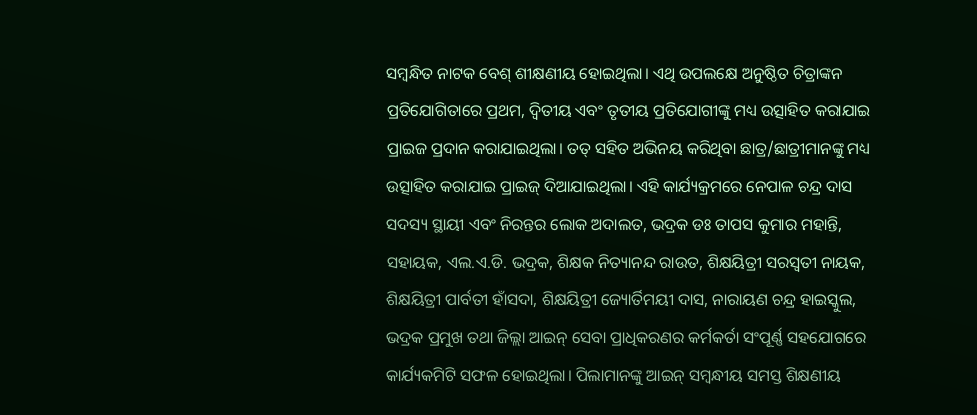ସମ୍ବନ୍ଧିତ ନାଟକ ବେଶ୍ ଶୀକ୍ଷଣୀୟ ହୋଇଥିଲା। ଏଥି ଉପଲକ୍ଷେ ଅନୁଷ୍ଠିତ ଚିତ୍ରାଙ୍କନ ପ୍ରତିଯୋଗିତାରେ ପ୍ରଥମ, ଦ୍ୱିତୀୟ ଏବଂ ତୃତୀୟ ପ୍ରତିଯୋଗୀଙ୍କୁ ମଧ୍ୟ ଉତ୍ସାହିତ କରାଯାଇ ପ୍ରାଇଜ ପ୍ରଦାନ କରାଯାଇଥିଲା। ତତ୍ ସହିତ ଅଭିନୟ କରିଥିବା ଛାତ୍ର/ଛାତ୍ରୀମାନଙ୍କୁ ମଧ୍ୟ ଉତ୍ସାହିତ କରାଯାଇ ପ୍ରାଇଜ୍ ଦିଆଯାଇଥିଲା। ଏହି କାର୍ଯ୍ୟକ୍ରମରେ ନେପାଳ ଚନ୍ଦ୍ର ଦାସ ସଦସ୍ୟ ସ୍ଥାୟୀ ଏବଂ ନିରନ୍ତର ଲୋକ ଅଦାଲତ, ଭଦ୍ରକ ଡଃ ତାପସ କୁମାର ମହାନ୍ତି, ସହାୟକ, ଏଲ.ଏ.ଡି. ଭଦ୍ରକ, ଶିକ୍ଷକ ନିତ୍ୟାନନ୍ଦ ରାଉତ, ଶିକ୍ଷୟିତ୍ରୀ ସରସ୍ୱତୀ ନାୟକ, ଶିକ୍ଷୟିତ୍ରୀ ପାର୍ବତୀ ହାଁସଦା, ଶିକ୍ଷୟିତ୍ରୀ ଜ୍ୟୋର୍ତିମୟୀ ଦାସ, ନାରାୟଣ ଚନ୍ଦ୍ର ହାଇସ୍କୁଲ, ଭଦ୍ରକ ପ୍ରମୁଖ ତଥା ଜିଲ୍ଲା ଆଇନ୍ ସେବା ପ୍ରାଧିକରଣର କର୍ମକର୍ତା ସଂପୂର୍ଣ୍ଣ ସହଯୋଗରେ କାର୍ଯ୍ୟକମିଟି ସଫଳ ହୋଇଥିଲା। ପିଲାମାନଙ୍କୁ ଆଇନ୍ ସମ୍ବନ୍ଧୀୟ ସମସ୍ତ ଶିକ୍ଷଣୀୟ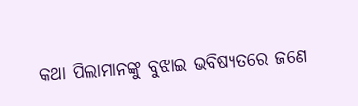କଥା ପିଲାମାନଙ୍କୁ ବୁଝାଇ ଭବିଷ୍ୟତରେ ଜଣେ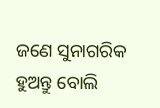ଜଣେ ସୁନାଗରିକ ହୁଅନ୍ତୁ ବୋଲି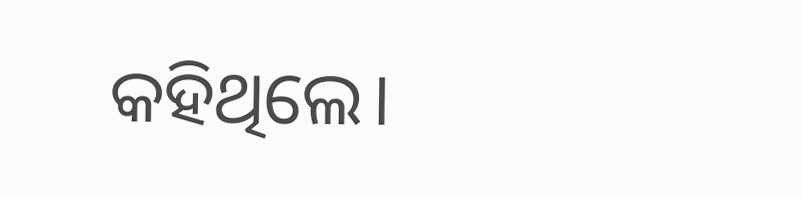କହିଥିଲେ।